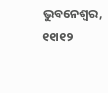ଭୁବନେଶ୍ୱର, ୧୧ା୧୨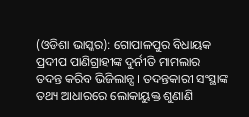(ଓଡିଶା ଭାସ୍କର): ଗୋପାଳପୁର ବିଧାୟକ ପ୍ରଦୀପ ପାଣିଗ୍ରାହୀଙ୍କ ଦୁର୍ନୀତି ମାମଲାର ତଦନ୍ତ କରିବ ଭିଜିଲାନ୍ସ । ତଦନ୍ତକାରୀ ସଂସ୍ଥାଙ୍କ ତଥ୍ୟ ଆଧାରରେ ଲୋକାୟୁକ୍ତ ଶୁଣାଣି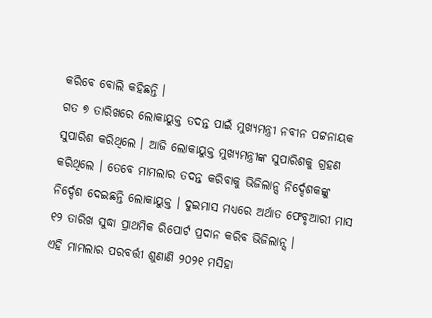କରିବେ ବୋଲି କହିଛନ୍ତି ।
ଗତ ୭ ତାରିଖରେ ଲୋକାୟୁକ୍ତ ତଦନ୍ତ ପାଇଁ ମୁଖ୍ୟମନ୍ତ୍ରୀ ନବୀନ ପଟ୍ଟନାୟକ ସୁପାରିଶ କରିଥିଲେ । ଆଜି ଲୋକାୟୁକ୍ତ ମୁଖ୍ୟମନ୍ତ୍ରୀଙ୍କ ସୁପାରିଶକୁ ଗ୍ରହଣ କରିଥିଲେ । ତେବେ ମାମଲାର ତଦନ୍ତ କରିବାକୁ ଭିଜିଲାନ୍ସ ନିର୍ଦ୍ଦେଶକଙ୍କୁ ନିର୍ଦ୍ଦେଶ ଦେଇଛନ୍ତି ଲୋକାୟୁକ୍ତ । ଦୁଇମାସ ମଧ୍ୟରେ ଅର୍ଥାତ ଫେବୃଆରୀ ମାସ ୧୨ ତାରିଖ ସୁଦ୍ଧା ପ୍ରାଥମିକ ରିପୋର୍ଟ ପ୍ରଦାନ କରିବ ଭିଜିଲାନ୍ସ ।
ଏହି ମାମଲାର ପରବର୍ତ୍ତୀ ଶୁଣାଣି ୨୦୨୧ ମସିହା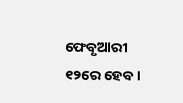ଫେବୃଆରୀ ୧୨ରେ ହେବ ।